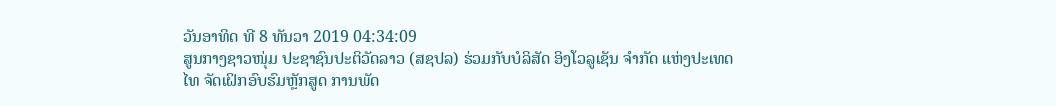ວັນອາທິດ ທີ 8 ທັນວາ 2019 04:34:09
ສູນກາງຊາວໜຸ່ມ ປະຊາຊົນປະຕິວັດລາວ (ສຊປລ) ຮ່ວມກັບບໍລິສັດ ອິງໂວລູເຊັນ ຈຳກັດ ແຫ່ງປະເທດໄທ ຈັດເຝິກອົບຮົມຫຼັກສູດ ການພັດ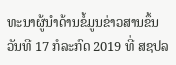ທະນາຜູ້ນຳດ້ານຂໍ້ມູນຂ່າວສານຂຶ້ນວັນທີ 17 ກໍລະກົດ 2019 ທີ່ ສຊປລ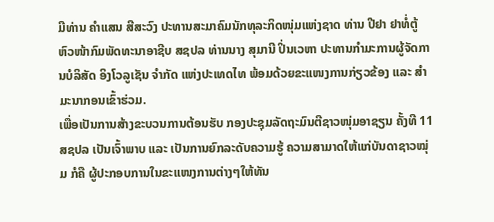ມີທ່ານ ຄຳແສນ ສີສະວົງ ປະທານສະມາຄົມນັກທຸລະກິດໜຸ່ມແຫ່ງຊາດ ທ່ານ ປີຢາ ຢາທໍ່ຕູ້ ຫົວໜ້າກົມພັດທະນາອາຊີບ ສຊປລ ທ່ານນາງ ສຸມານີ ປິ່ນເວຫາ ປະທານກຳມະການຜູ້ຈັດການບໍລິສັດ ອິງໂວລູເຊັນ ຈຳກັດ ແຫ່ງປະເທດໄທ ພ້ອມດ້ວຍຂະແໜງການກ່ຽວຂ້ອງ ແລະ ສຳມະນາກອນເຂົ້າຮ່ວມ.
ເພື່ອເປັນການສ້າງຂະບວນການຕ້ອນຮັບ ກອງປະຊຸມລັດຖະມົນຕີຊາວໜຸ່ມອາຊຽນ ຄັ້ງທີ 11 ສຊປລ ເປັນເຈົ້າພາບ ແລະ ເປັນການຍົກລະດັບຄວາມຮູ້ ຄວາມສາມາດໃຫ້ແກ່ບັນດາຊາວໝຸ່ມ ກໍຄື ຜູ້ປະກອບການໃນຂະແໜງການຕ່າງໆໃຫ້ທັນ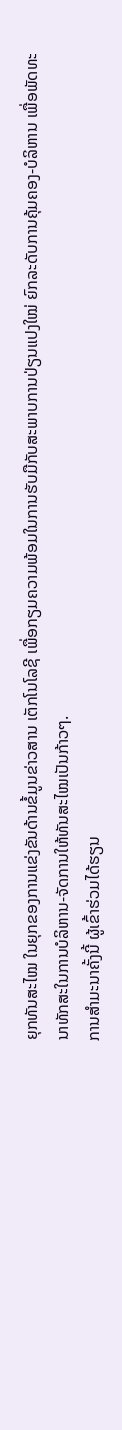ຍຸກທັນສະໄໝ ໃນຍຸກຂອງການແຂ່ງຂັນດ້ານຂໍ້ມູນຂ່າວສານ ເຕັກໂນໂລຊີ ເພື່ອກຽມຄວາມພ້ອມໃນການຮັບມືກັບສະພາບການປ່ຽນແປງໃໝ່ ຍົກລະດັບການຄຸ້ມຄອງ-ບໍລິຫານ ເພື່ອພັດທະນາທັກສະໃນການບໍລິຫານ-ຈັດການໃຫ້ທັນສະໄໝເປັນກ້າວໆ.
ການສຳມະນາຄັ້ງນີ້ ຜູ້ເຂົ້າຮ່ວມໄດ້ຮຽນ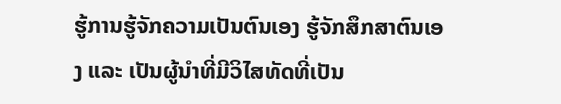ຮູ້ການຮູ້ຈັກຄວາມເປັນຕົນເອງ ຮູ້ຈັກສຶກສາຕົນເອງ ແລະ ເປັນຜູ້ນຳທີ່ມີວິໄສທັດທີ່ເປັນ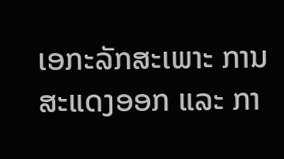ເອກະລັກສະເພາະ ການສະແດງອອກ ແລະ ກາ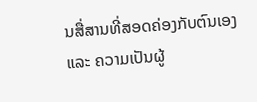ນສື່ສານທີ່ສອດຄ່ອງກັບຕົນເອງ ແລະ ຄວາມເປັນຜູ້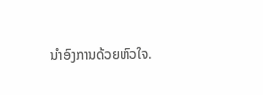ນຳອົງການດ້ວຍຫົວໃຈ.